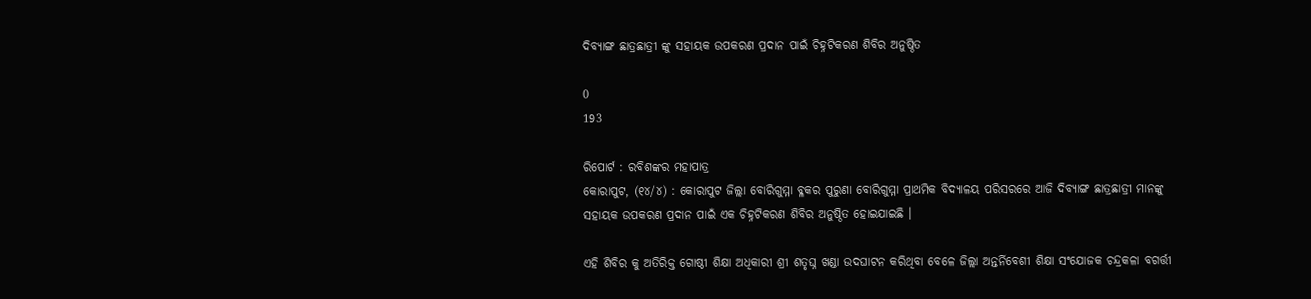ଦିବ୍ୟାଙ୍ଗ ଛାତ୍ରଛାତ୍ରୀ ଙ୍କୁ ସହାୟକ ଉପକରଣ ପ୍ରଦାନ ପାଇଁ ଚିହ୍ନଟିକରଣ ଶିବିର ଅନୁଷ୍ଠିତ

0
193

ରିପୋର୍ଟ : ରବିଶଙ୍କର ମହାପାତ୍ର
କୋରାପୁଟ, (୧୪/୪) : କୋରାପୁଟ ଜିଲ୍ଲା ବୋରିଗୁମ୍ମା ବ୍ଳକର ପୁରୁଣା ବୋରିଗୁମ୍ମା ପ୍ରାଥମିକ ବିଦ୍ୟାଳୟ ପରିସରରେ ଆଜି ଦିବ୍ୟାଙ୍ଗ ଛାତ୍ରଛାତ୍ରୀ ମାନଙ୍କୁ ସହାୟକ ଉପକରଣ ପ୍ରଦାନ ପାଇଁ ଏକ ଚିହ୍ନଟିକରଣ ଶିବିର ଅନୁଷ୍ଠିତ ହୋଇଯାଇଛି ।

ଏହି ଶିବିର କୁ ଅତିରିକ୍ତ ଗୋଷ୍ଠୀ ଶିକ୍ଷା ଅଧିକାରୀ ଶ୍ରୀ ଶତୃଘ୍ନ ଖଣ୍ଡା ଉଦଘାଟନ କରିଥିବା ବେଳେ ଜିଲ୍ଲା ଅନ୍ତର୍ନିବେଶୀ ଶିକ୍ଷା ସଂଯୋଜକ ଚନ୍ଦ୍ରକଳା ବଗର୍ତ୍ତୀ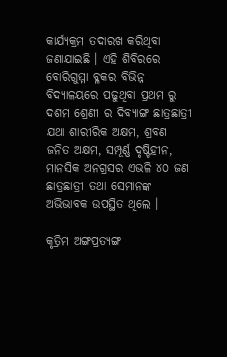କାର୍ଯ୍ୟକ୍ରମ ତଦାରଖ କରିଥିବା ଜଣାଯାଇଛି । ଏହି ଶିବିରରେ ବୋରିଗୁମ୍ମା ବ୍ଳକର ବିଭିନ୍ନ ବିଦ୍ୟାଳୟରେ ପଢୁଥିବା ପ୍ରଥମ ରୁ ଦଶମ ଶ୍ରେଣୀ ର ଦିବ୍ୟାଙ୍ଗ ଛାତ୍ରଛାତ୍ରୀ ଯଥା ଶାରୀରିକ ଅକ୍ଷମ, ଶ୍ରବଣ ଜନିତ ଅକ୍ଷମ, ସମ୍ପୂର୍ଣ୍ଣ ଦୃଷ୍ଟିହୀନ, ମାନସିକ ଅନଗ୍ରସର ଏଭଳି ୪୦ ଜଣ ଛାତ୍ରଛାତ୍ରୀ ତଥା ସେମାନଙ୍କ ଅଭିଭାବକ ଉପସ୍ଥିତ ଥିଲେ ।

କୃତ୍ରିମ ଅଙ୍ଗପ୍ରତ୍ୟଙ୍ଗ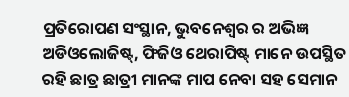ପ୍ରତିରୋପଣ ସଂସ୍ଥାନ, ଭୁବନେଶ୍ୱର ର ଅଭିଜ୍ଞ ଅଡିଓଲୋଜିଷ୍ଟ୍, ଫିଜିଓ ଥେରାପିଷ୍ଟ୍ ମାନେ ଉପସ୍ଥିତ ରହି ଛାତ୍ର ଛାତ୍ରୀ ମାନଙ୍କ ମାପ ନେବା ସହ ସେମାନ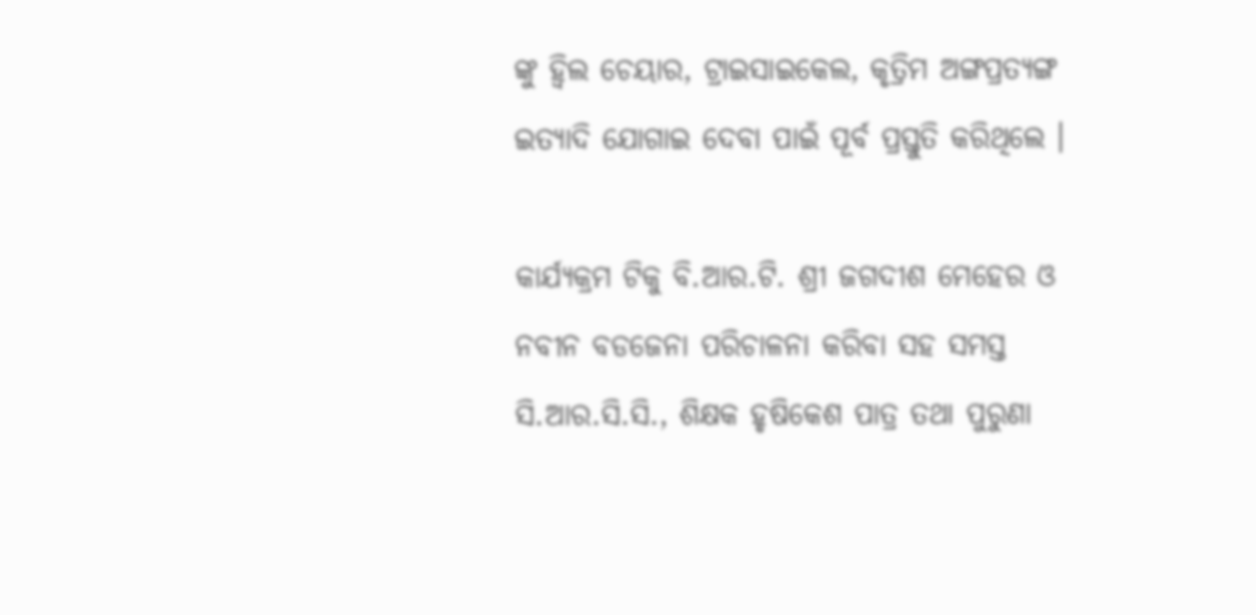ଙ୍କୁ ହ୍ୱିଲ ଚେୟାର, ଟ୍ରାଇସାଇକେଲ, କୃତ୍ରିମ ଅଙ୍ଗପ୍ରତ୍ୟଙ୍ଗ ଇତ୍ୟାଦି ଯୋଗାଇ ଦେବା ପାଇଁ ପୂର୍ବ ପ୍ରସ୍ତୁତି କରିଥିଲେ ।

କାର୍ଯ୍ୟକ୍ରମ ଟିକୁ ବି.ଆର.ଟି. ଶ୍ରୀ ଜଗଦୀଶ ମେହେର ଓ ନବୀନ ବଡଜେନା ପରିଚାଳନା କରିବା ସହ ସମସ୍ତ ସି.ଆର.ସି.ସି., ଶିକ୍ଷକ ହୃଷିକେଶ ପାତ୍ର ତଥା ପୁରୁଣା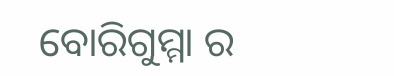ବୋରିଗୁମ୍ମା ର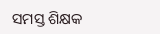ସମସ୍ତ ଶିକ୍ଷକ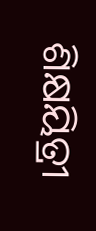ଶିକ୍ଷୟିତ୍ରୀ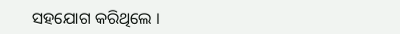ସହଯୋଗ କରିଥିଲେ ।